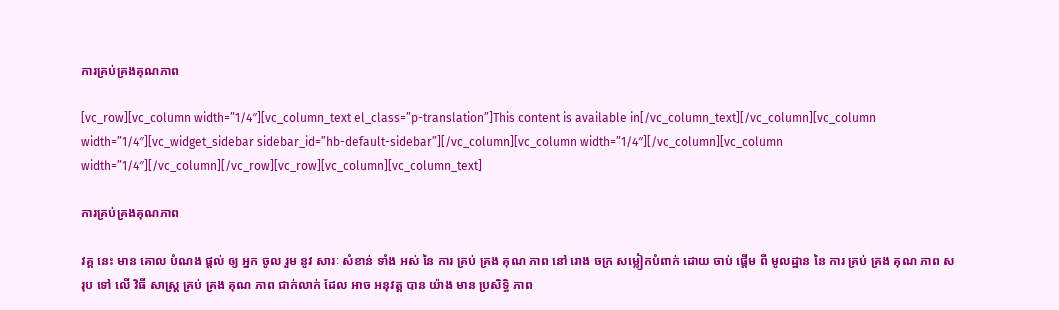ការគ្រប់គ្រងគុណភាព

[vc_row][vc_column width=”1/4″][vc_column_text el_class=”p-translation”]This content is available in[/vc_column_text][/vc_column][vc_column width=”1/4″][vc_widget_sidebar sidebar_id=”hb-default-sidebar”][/vc_column][vc_column width=”1/4″][/vc_column][vc_column width=”1/4″][/vc_column][/vc_row][vc_row][vc_column][vc_column_text]

ការគ្រប់គ្រងគុណភាព

វគ្គ នេះ មាន គោល បំណង ផ្តល់ ឲ្យ អ្នក ចូល រួម នូវ សារៈ សំខាន់ ទាំង អស់ នៃ ការ គ្រប់ គ្រង គុណ ភាព នៅ រោង ចក្រ សម្លៀកបំពាក់ ដោយ ចាប់ ផ្តើម ពី មូលដ្ឋាន នៃ ការ គ្រប់ គ្រង គុណ ភាព សរុប ទៅ លើ វិធី សាស្ត្រ គ្រប់ គ្រង គុណ ភាព ជាក់លាក់ ដែល អាច អនុវត្ត បាន យ៉ាង មាន ប្រសិទ្ធិ ភាព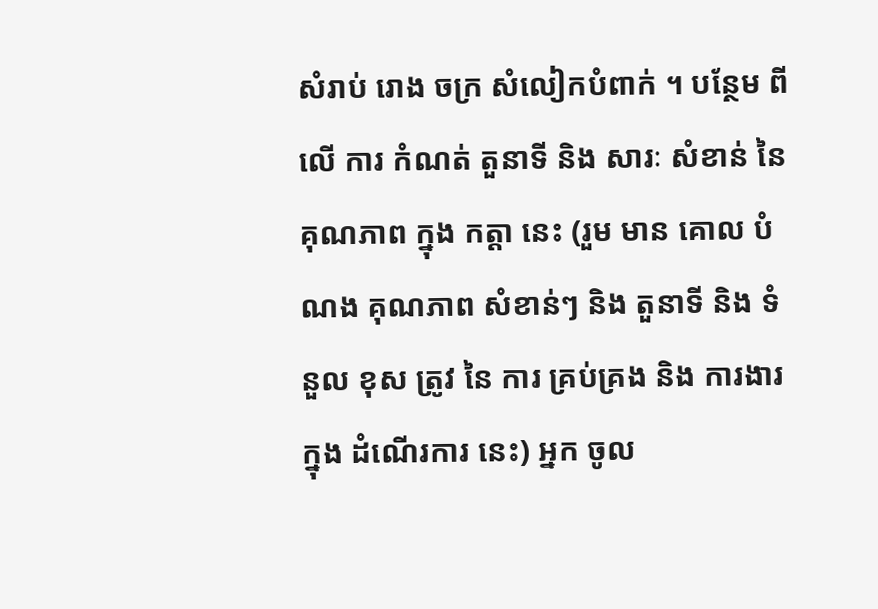សំរាប់ រោង ចក្រ សំលៀកបំពាក់ ។ បន្ថែម ពី លើ ការ កំណត់ តួនាទី និង សារៈ សំខាន់ នៃ គុណភាព ក្នុង កត្តា នេះ (រួម មាន គោល បំណង គុណភាព សំខាន់ៗ និង តួនាទី និង ទំនួល ខុស ត្រូវ នៃ ការ គ្រប់គ្រង និង ការងារ ក្នុង ដំណើរការ នេះ) អ្នក ចូល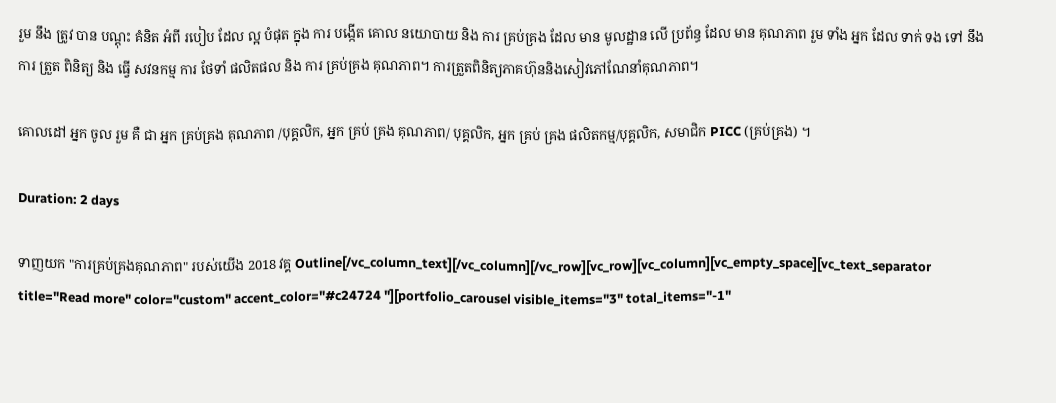រួម នឹង ត្រូវ បាន បណ្តុះ គំនិត អំពី របៀប ដែល ល្អ បំផុត ក្នុង ការ បង្កើត គោល នយោបាយ និង ការ គ្រប់គ្រង ដែល មាន មូលដ្ឋាន លើ ប្រព័ន្ធ ដែល មាន គុណភាព រួម ទាំង អ្នក ដែល ទាក់ ទង ទៅ នឹង ការ ត្រួត ពិនិត្យ និង ធ្វើ សវនកម្ម ការ ថែទាំ ផលិតផល និង ការ គ្រប់គ្រង គុណភាព។ ការត្រួតពិនិត្យភាគហ៊ុននិងសៀវភៅណែនាំគុណភាព។

គោលដៅ អ្នក ចូល រួម គឺ ជា អ្នក គ្រប់គ្រង គុណភាព /បុគ្គលិក, អ្នក គ្រប់ គ្រង គុណភាព/ បុគ្គលិក, អ្នក គ្រប់ គ្រង ផលិតកម្ម/បុគ្គលិក, សមាជិក PICC (គ្រប់គ្រង) ។

Duration: 2 days

ទាញយក "ការគ្រប់គ្រងគុណភាព" របស់យើង 2018 វគ្គ Outline[/vc_column_text][/vc_column][/vc_row][vc_row][vc_column][vc_empty_space][vc_text_separator title="Read more" color="custom" accent_color="#c24724 "][portfolio_carousel visible_items="3" total_items="-1"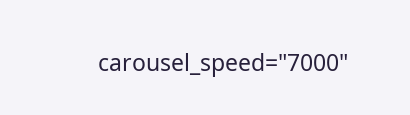carousel_speed="7000"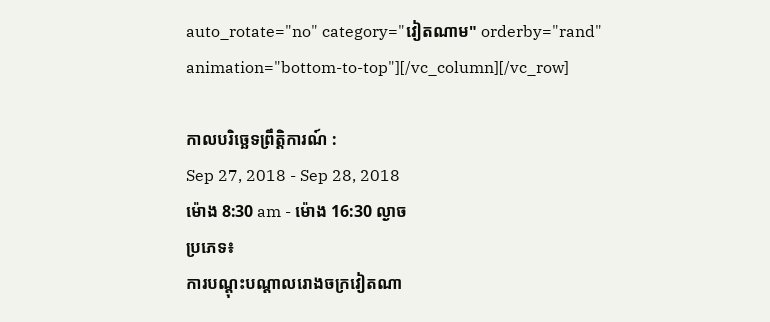auto_rotate="no" category="វៀតណាម" orderby="rand" animation="bottom-to-top"][/vc_column][/vc_row]

កាលបរិច្ឆេទព្រឹត្តិការណ៍ :
Sep 27, 2018 - Sep 28, 2018
ម៉ោង 8:30 am - ម៉ោង 16:30 ល្ងាច
ប្រភេទ៖
ការបណ្តុះបណ្តាលរោងចក្រវៀតណា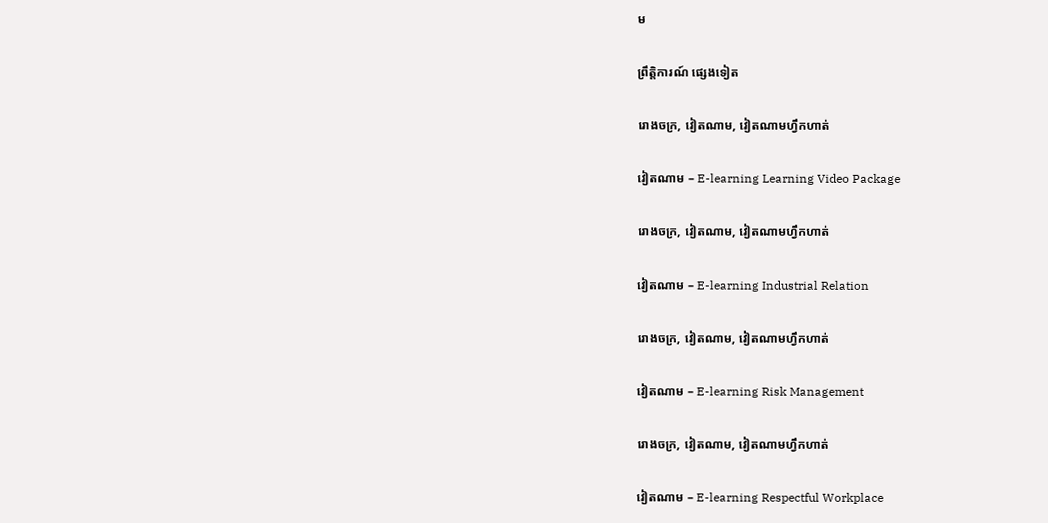ម

ព្រឹត្តិការណ៍ ផ្សេងទៀត

រោងចក្រ, វៀតណាម, វៀតណាមហ្វឹកហាត់

វៀតណាម – E-learning Learning Video Package

រោងចក្រ, វៀតណាម, វៀតណាមហ្វឹកហាត់

វៀតណាម – E-learning Industrial Relation

រោងចក្រ, វៀតណាម, វៀតណាមហ្វឹកហាត់

វៀតណាម – E-learning Risk Management

រោងចក្រ, វៀតណាម, វៀតណាមហ្វឹកហាត់

វៀតណាម – E-learning Respectful Workplace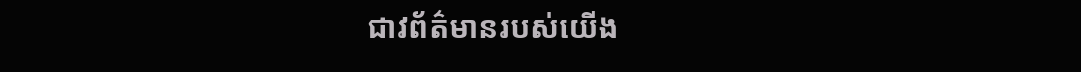ជាវព័ត៌មានរបស់យើង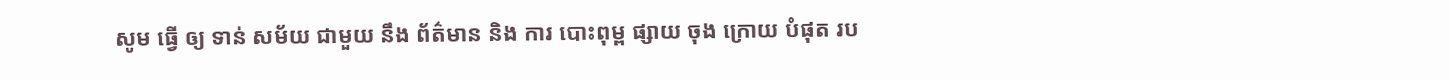សូម ធ្វើ ឲ្យ ទាន់ សម័យ ជាមួយ នឹង ព័ត៌មាន និង ការ បោះពុម្ព ផ្សាយ ចុង ក្រោយ បំផុត រប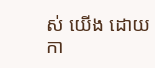ស់ យើង ដោយ កា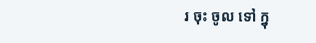រ ចុះ ចូល ទៅ ក្នុ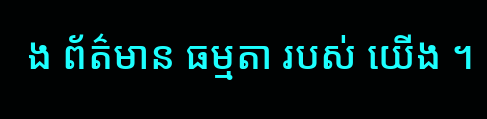ង ព័ត៌មាន ធម្មតា របស់ យើង ។